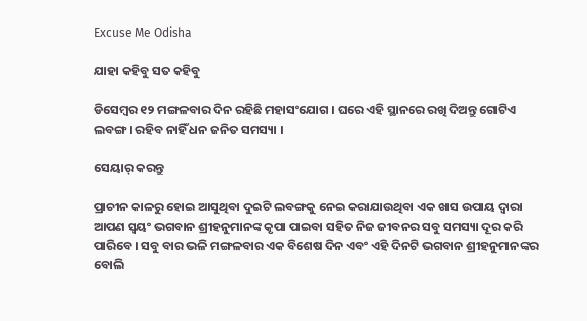Excuse Me Odisha

ଯାହା କହିବୁ ସତ କହିବୁ

ଡିସେମ୍ବର ୧୨ ମଙ୍ଗଳବାର ଦିନ ରହିଛି ମହାସଂଯୋଗ । ଘରେ ଏହି ସ୍ଥାନରେ ରଖି ଦିଅନ୍ତୁ ଗୋଟିଏ ଲବଙ୍ଗ । ରହିବ ନାହିଁ ଧନ ଜନିତ ସମସ୍ୟା ।

ସେୟାର୍ କରନ୍ତୁ

ପ୍ରାଚୀନ କାଳରୁ ହୋଇ ଆସୁଥିବା ଦୁଇଟି ଲବଙ୍ଗକୁ ନେଇ କରାଯାଉଥିବା ଏକ ଖାସ ଉପାୟ ଦ୍ୱାରା ଆପଣ ସ୍ୱୟଂ ଭଗବାନ ଶ୍ରୀହନୁମାନଙ୍କ କୃପା ପାଇବା ସହିତ ନିଜ ଜୀବନର ସବୁ ସମସ୍ୟା ଦୂର କରି ପାରିବେ । ସବୁ ବାର ଭଳି ମଙ୍ଗଳବାର ଏକ ବିଶେଷ ଦିନ ଏବଂ ଏହି ଦିନଟି ଭଗବାନ ଶ୍ରୀହନୁମାନଙ୍କର ବୋଲି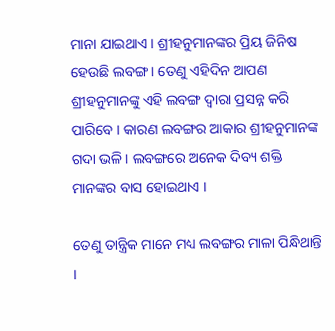ମାନା ଯାଇଥାଏ । ଶ୍ରୀହନୁମାନଙ୍କର ପ୍ରିୟ ଜିନିଷ ହେଉଛି ଲବଙ୍ଗ । ତେଣୁ ଏହିଦିନ ଆପଣ ଶ୍ରୀହନୁମାନଙ୍କୁ ଏହି ଲବଙ୍ଗ ଦ୍ୱାରା ପ୍ରସନ୍ନ କରି ପାରିବେ । କାରଣ ଲବଙ୍ଗର ଆକାର ଶ୍ରୀହନୁମାନଙ୍କ ଗଦା ଭଳି । ଲବଙ୍ଗରେ ଅନେକ ଦିବ୍ୟ ଶକ୍ତି ମାନଙ୍କର ବାସ ହୋଇଥାଏ ।

ତେଣୁ ତାନ୍ତ୍ରିକ ମାନେ ମଧ୍ୟ ଲବଙ୍ଗର ମାଳା ପିନ୍ଧିଥାନ୍ତି ।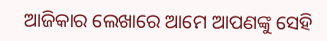ଆଜିକାର ଲେଖାରେ ଆମେ ଆପଣଙ୍କୁ ସେହି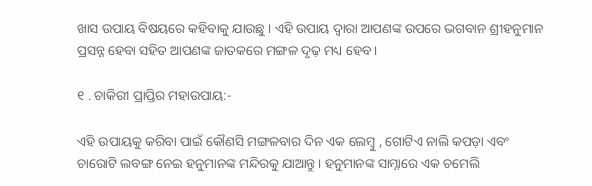ଖାସ ଉପାୟ ବିଷୟରେ କହିବାକୁ ଯାଉଛୁ । ଏହି ଉପାୟ ଦ୍ୱାରା ଆପଣଙ୍କ ଉପରେ ଭଗବାନ ଶ୍ରୀହନୁମାନ ପ୍ରସନ୍ନ ହେବା ସହିତ ଆପଣଙ୍କ ଜାତକରେ ମଙ୍ଗଳ ଦୃଢ଼ ମଧ୍ୟ ହେବ ।

୧ . ଚାକିରୀ ପ୍ରାପ୍ତିର ମହାଉପାୟ:-

ଏହି ଉପାୟକୁ କରିବା ପାଇଁ କୌଣସି ମଙ୍ଗଳବାର ଦିନ ଏକ ଲେମ୍ବୁ , ଗୋଟିଏ ନାଲି କପଡ଼ା ଏବଂ ଚାରୋଟି ଲବଙ୍ଗ ନେଇ ହନୁମାନଙ୍କ ମନ୍ଦିରକୁ ଯାଆନ୍ତୁ । ହନୁମାନଙ୍କ ସାମ୍ନାରେ ଏକ ଚମେଲି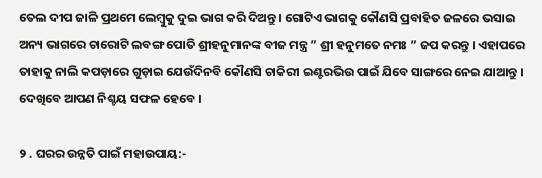ତେଲ ଦୀପ ଜାଳି ପ୍ରଥମେ ଲେମ୍ବୁକୁ ଦୁଇ ଭାଗ କରି ଦିଅନ୍ତୁ । ଗୋଟିଏ ଭାଗକୁ କୌଣସି ପ୍ରବାହିତ ଜଳରେ ଭସାଇ ଅନ୍ୟ ଭାଗରେ ଚାରୋଟି ଲବଙ୍ଗ ପୋତି ଶ୍ରୀହନୁମାନଙ୍କ ବୀଜ ମନ୍ତ୍ର ” ଶ୍ରୀ ହନୁମତେ ନମଃ ” ଜପ କରନ୍ତୁ । ଏହାପରେ ତାହାକୁ ନାଲି କପଡ଼ାରେ ଗୁଡ଼ାଇ ଯେଉଁଦିନବି କୌଣସି ଚାକିରୀ ଇଣ୍ଟରଭିଉ ପାଇଁ ଯିବେ ସାଙ୍ଗରେ ନେଇ ଯାଆନ୍ତୁ । ଦେଖିବେ ଆପଣ ନିଶ୍ଚୟ ସଫଳ ହେବେ ।

୨ . ଘରର ଉନ୍ନତି ପାଇଁ ମହାଉପାୟ:-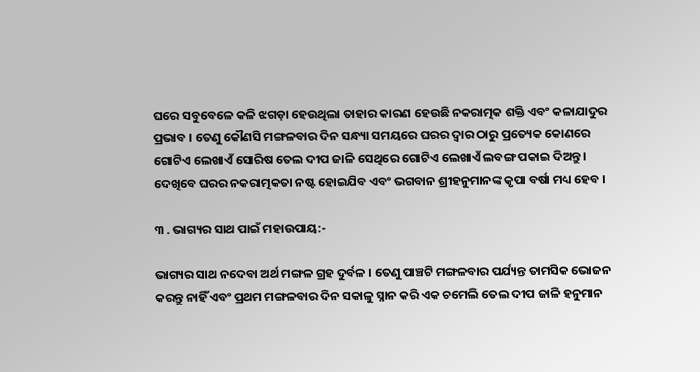ଘରେ ସବୁବେଳେ କଳି ଝଗଡ଼ା ହେଉଥିଲା ତାହାର କାରଣ ହେଉଛି ନକରାତ୍ମକ ଶକ୍ତି ଏବଂ କଳାଯାଦୁର ପ୍ରଭାବ । ତେଣୁ କୌଣସି ମଙ୍ଗଳବାର ଦିନ ସନ୍ଧ୍ୟା ସମୟରେ ଘରର ଦ୍ୱାର ଠାରୁ ପ୍ରତ୍ୟେକ କୋଣରେ ଗୋଟିଏ ଲେଖାଏଁ ସୋରିଷ ତେଲ ଦୀପ ଜାଳି ସେଥିରେ ଗୋଟିଏ ଲେଖାଏଁ ଲବଙ୍ଗ ପକାଇ ଦିଅନ୍ତୁ । ଦେଖିବେ ଘରର ନକରାତ୍ମକତା ନଷ୍ଟ ହୋଇଯିବ ଏବଂ ଭଗବାନ ଶ୍ରୀହନୁମାନଙ୍କ କୃପା ବର୍ଷା ମଧ୍ୟ ହେବ ।

୩ . ଭାଗ୍ୟର ସାଥ ପାଇଁ ମହାଉପାୟ:-

ଭାଗ୍ୟର ସାଥ ନଦେବା ଅର୍ଥ ମଙ୍ଗଳ ଗ୍ରହ ଦୁର୍ବଳ । ତେଣୁ ପାଞ୍ଚଟି ମଙ୍ଗଳବାର ପର୍ଯ୍ୟନ୍ତ ତାମସିକ ଭୋଜନ କରନ୍ତୁ ନାହିଁ ଏବଂ ପ୍ରଥମ ମଙ୍ଗଳବାର ଦିନ ସକାଳୁ ସ୍ନାନ କରି ଏକ ଚମେଲି ତେଲ ଦୀପ ଜାଳି ହନୁମାନ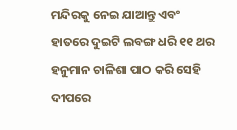ମନ୍ଦିରକୁ ନେଇ ଯାଆନ୍ତୁ ଏବଂ ହାତରେ ଦୁଇଟି ଲବଙ୍ଗ ଧରି ୧୧ ଥର ହନୁମାନ ଚାଳିଶା ପାଠ କରି ସେହି ଦୀପରେ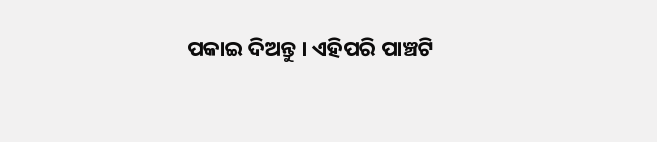ପକାଇ ଦିଅନ୍ତୁ । ଏହିପରି ପାଞ୍ଚଟି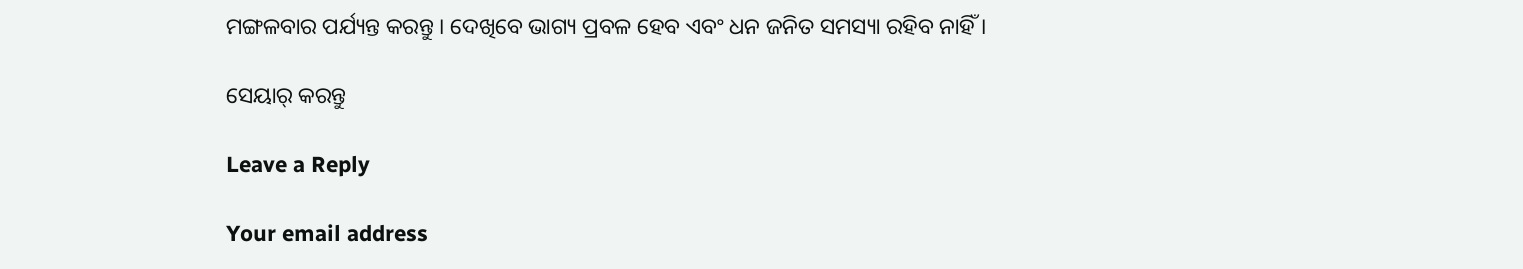ମଙ୍ଗଳବାର ପର୍ଯ୍ୟନ୍ତ କରନ୍ତୁ । ଦେଖିବେ ଭାଗ୍ୟ ପ୍ରବଳ ହେବ ଏବଂ ଧନ ଜନିତ ସମସ୍ୟା ରହିବ ନାହିଁ ।

ସେୟାର୍ କରନ୍ତୁ

Leave a Reply

Your email address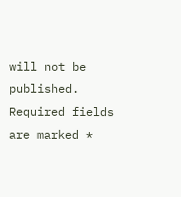will not be published. Required fields are marked *